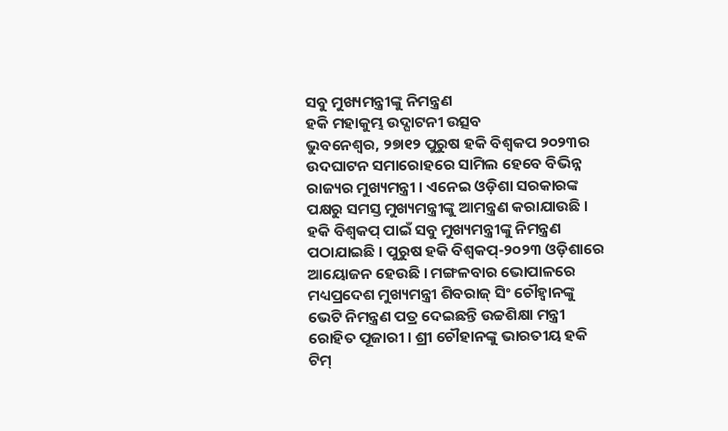ସବୁ ମୁଖ୍ୟମନ୍ତ୍ରୀଙ୍କୁ ନିମନ୍ତ୍ରଣ
ହକି ମହାକୁମ୍ଭ ଉଦ୍ଘାଟନୀ ଉତ୍ସବ
ଭୁବନେଶ୍ୱର, ୨୭ା୧୨ ପୁରୁଷ ହକି ବିଶ୍ୱକପ ୨୦୨୩ର ଉଦଘାଟନ ସମାରୋହରେ ସାମିଲ ହେବେ ବିଭିନ୍ନ ରାଜ୍ୟର ମୁଖ୍ୟମନ୍ତ୍ରୀ । ଏନେଇ ଓଡ଼ିଶା ସରକାରଙ୍କ ପକ୍ଷରୁ ସମସ୍ତ ମୁଖ୍ୟମନ୍ତ୍ରୀଙ୍କୁ ଆମନ୍ତ୍ରଣ କରାଯାଉଛି । ହକି ବିଶ୍ୱକପ୍ ପାଇଁ ସବୁ ମୁଖ୍ୟମନ୍ତ୍ରୀଙ୍କୁ ନିମନ୍ତ୍ରଣ ପଠାଯାଇଛି । ପୁରୁଷ ହକି ବିଶ୍ୱକପ୍-୨୦୨୩ ଓଡ଼ିଶାରେ ଆୟୋଜନ ହେଉଛି । ମଙ୍ଗଳବାର ଭୋପାଳରେ ମଧ୍ୟପ୍ରଦେଶ ମୁଖ୍ୟମନ୍ତ୍ରୀ ଶିବରାଜ୍ ସିଂ ଚୌହ୍ୱାନଙ୍କୁ ଭେଟି ନିମନ୍ତ୍ରଣ ପତ୍ର ଦେଇଛନ୍ତି ଉଚ୍ଚଶିକ୍ଷା ମନ୍ତ୍ରୀ ରୋହିତ ପୂଜାରୀ । ଶ୍ରୀ ଚୌହାନଙ୍କୁ ଭାରତୀୟ ହକି ଟିମ୍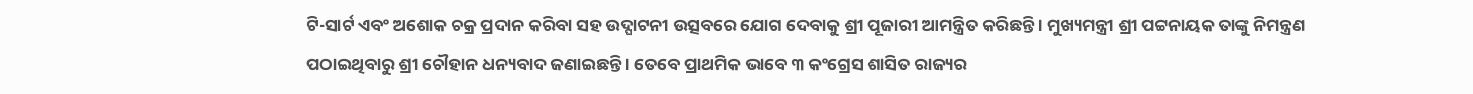ଟି-ସାର୍ଟ ଏବଂ ଅଶୋକ ଚକ୍ର ପ୍ରଦାନ କରିବା ସହ ଉଦ୍ଘାଟନୀ ଉତ୍ସବରେ ଯୋଗ ଦେବାକୁ ଶ୍ରୀ ପୂଜାରୀ ଆମନ୍ତ୍ରିତ କରିଛନ୍ତି । ମୁଖ୍ୟମନ୍ତ୍ରୀ ଶ୍ରୀ ପଟ୍ଟନାୟକ ତାଙ୍କୁ ନିମନ୍ତ୍ରଣ ପଠାଇଥିବାରୁ ଶ୍ରୀ ଚୌହାନ ଧନ୍ୟବାଦ ଜଣାଇଛନ୍ତି । ତେବେ ପ୍ରାଥମିକ ଭାବେ ୩ କଂଗ୍ରେସ ଶାସିତ ରାଜ୍ୟର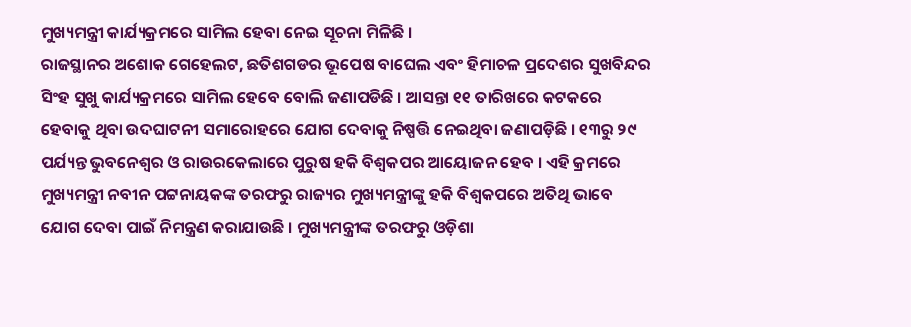ମୁଖ୍ୟମନ୍ତ୍ରୀ କାର୍ଯ୍ୟକ୍ରମରେ ସାମିଲ ହେବା ନେଇ ସୂଚନା ମିଳିଛି ।
ରାଜସ୍ଥାନର ଅଶୋକ ଗେହେଲଟ, ଛତିଶଗଡର ଭୂପେଷ ବାଘେଲ ଏବଂ ହିମାଚଳ ପ୍ରଦେଶର ସୁଖବିନ୍ଦର ସିଂହ ସୁଖୁ କାର୍ଯ୍ୟକ୍ରମରେ ସାମିଲ ହେବେ ବୋଲି ଜଣାପଡିଛି । ଆସନ୍ତା ୧୧ ତାରିଖରେ କଟକରେ ହେବାକୁ ଥିବା ଉଦଘାଟନୀ ସମାରୋହରେ ଯୋଗ ଦେବାକୁ ନିଷ୍ପତ୍ତି ନେଇଥିବା ଜଣାପଡ଼ିଛି । ୧୩ରୁ ୨୯ ପର୍ଯ୍ୟନ୍ତ ଭୁବନେଶ୍ୱର ଓ ରାଉରକେଲାରେ ପୁରୁଷ ହକି ବିଶ୍ୱକପର ଆୟୋଜନ ହେବ । ଏହି କ୍ରମରେ ମୁଖ୍ୟମନ୍ତ୍ରୀ ନବୀନ ପଟ୍ଟନାୟକଙ୍କ ତରଫରୁ ରାଜ୍ୟର ମୁଖ୍ୟମନ୍ତ୍ରୀଙ୍କୁ ହକି ବିଶ୍ୱକପରେ ଅତିଥି ଭାବେ ଯୋଗ ଦେବା ପାଇଁ ନିମନ୍ତ୍ରଣ କରାଯାଉଛି । ମୁଖ୍ୟମନ୍ତ୍ରୀଙ୍କ ତରଫରୁ ଓଡ଼ିଶା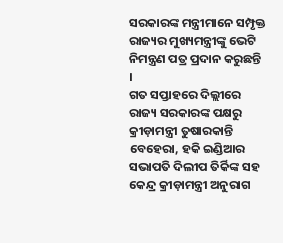ସରକାରଙ୍କ ମନ୍ତ୍ରୀମାନେ ସମ୍ପୃକ୍ତ ରାଜ୍ୟର ମୁଖ୍ୟମନ୍ତ୍ରୀଙ୍କୁ ଭେଟି ନିମନ୍ତ୍ରଣ ପତ୍ର ପ୍ରଦାନ କରୁଛନ୍ତି ।
ଗତ ସପ୍ତାହରେ ଦିଲ୍ଲୀରେ ରାଜ୍ୟ ସରକାରଙ୍କ ପକ୍ଷରୁ କ୍ରୀଡ଼ାମନ୍ତ୍ରୀ ତୁଷାରକାନ୍ତି ବେହେରା, ହକି ଇଣ୍ଡିଆର ସଭାପତି ଦିଲୀପ ତିର୍କିଙ୍କ ସହ କେନ୍ଦ୍ର କ୍ରୀଡ଼ାମନ୍ତ୍ରୀ ଅନୁରାଗ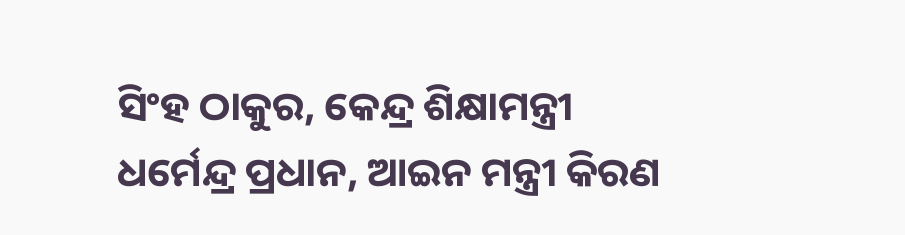ସିଂହ ଠାକୁର, କେନ୍ଦ୍ର ଶିକ୍ଷାମନ୍ତ୍ରୀ ଧର୍ମେନ୍ଦ୍ର ପ୍ରଧାନ, ଆଇନ ମନ୍ତ୍ରୀ କିରଣ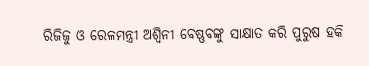ରିଜିଜୁ ଓ ରେଳମନ୍ତ୍ରୀ ଅଶ୍ୱିନୀ ବେଷ୍ଣବଙ୍କୁ ସାକ୍ଷାତ କରି ପୁରୁଷ ହକି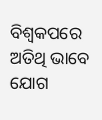ବିଶ୍ୱକପରେ ଅତିଥି ଭାବେ ଯୋଗ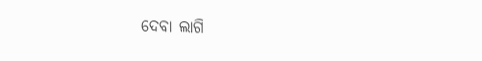ଦେବା ଲାଗି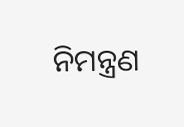ନିମନ୍ତ୍ରଣ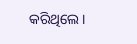କରିଥିଲେ ।